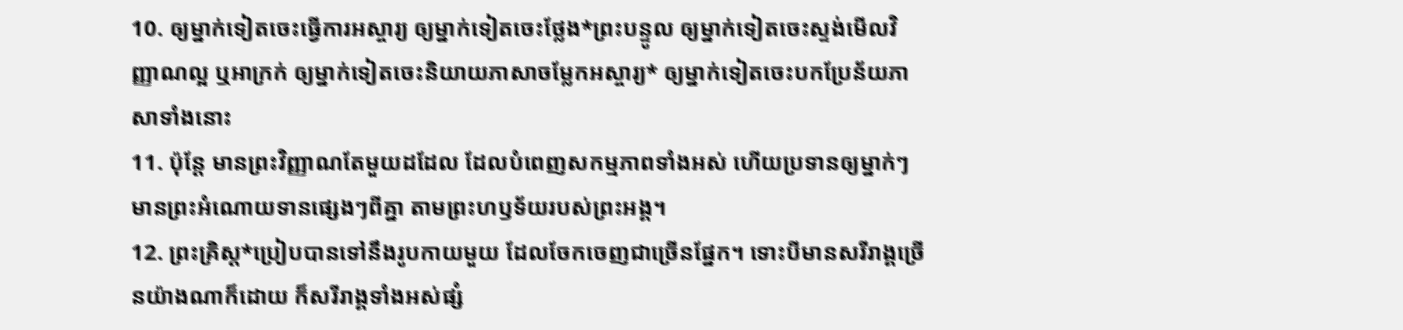10. ឲ្យម្នាក់ទៀតចេះធ្វើការអស្ចារ្យ ឲ្យម្នាក់ទៀតចេះថ្លែង*ព្រះបន្ទូល ឲ្យម្នាក់ទៀតចេះស្ទង់មើលវិញ្ញាណល្អ ឬអាក្រក់ ឲ្យម្នាក់ទៀតចេះនិយាយភាសាចម្លែកអស្ចារ្យ* ឲ្យម្នាក់ទៀតចេះបកប្រែន័យភាសាទាំងនោះ
11. ប៉ុន្តែ មានព្រះវិញ្ញាណតែមួយដដែល ដែលបំពេញសកម្មភាពទាំងអស់ ហើយប្រទានឲ្យម្នាក់ៗមានព្រះអំណោយទានផ្សេងៗពីគ្នា តាមព្រះហឫទ័យរបស់ព្រះអង្គ។
12. ព្រះគ្រិស្ដ*ប្រៀបបានទៅនឹងរូបកាយមួយ ដែលចែកចេញជាច្រើនផ្នែក។ ទោះបីមានសរីរាង្គច្រើនយ៉ាងណាក៏ដោយ ក៏សរីរាង្គទាំងអស់ផ្សំ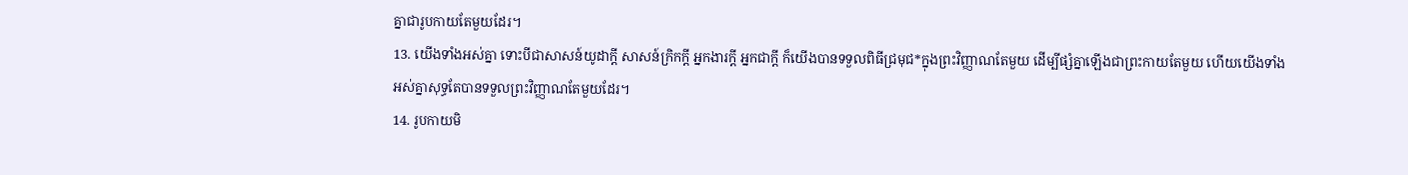គ្នាជារូបកាយតែមួយដែរ។
13. យើងទាំងអស់គ្នា ទោះបីជាសាសន៍យូដាក្ដី សាសន៍ក្រិកក្ដី អ្នកងារក្ដី អ្នកជាក្ដី ក៏យើងបានទទួលពិធីជ្រមុជ*ក្នុងព្រះវិញ្ញាណតែមួយ ដើម្បីផ្សំគ្នាឡើងជាព្រះកាយតែមួយ ហើយយើងទាំងអស់គ្នាសុទ្ធតែបានទទួលព្រះវិញ្ញាណតែមួយដែរ។
14. រូបកាយមិ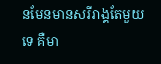នមែនមានសរីរាង្គតែមួយទេ គឺមា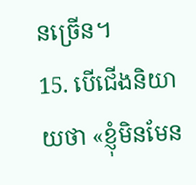នច្រើន។
15. បើជើងនិយាយថា «ខ្ញុំមិនមែន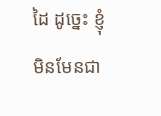ដៃ ដូច្នេះ ខ្ញុំមិនមែនជា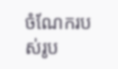ចំណែករបស់រូប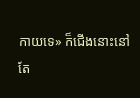កាយទេ» ក៏ជើងនោះនៅតែ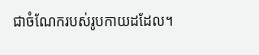ជាចំណែករបស់រូបកាយដដែល។